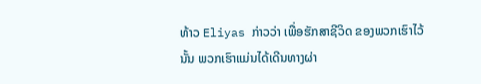ທ້າວ Eliyas ກ່າວວ່າ ເພື່ອຮັກສາຊີວິດ ຂອງພວກເຮົາໄວ້ນັ້ນ ພວກເຮົາແມ່ນໄດ້ເດີນທາງຜ່າ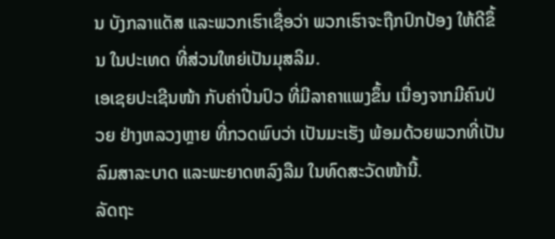ນ ບັງກລາແດັສ ແລະພວກເຮົາເຊື່ອວ່າ ພວກເຮົາຈະຖືກປົກປ້ອງ ໃຫ້ດີຂຶ້ນ ໃນປະເທດ ທີ່ສ່ວນໃຫຍ່ເປັນມຸສລິມ.
ເອເຊຍປະເຊີນໜ້າ ກັບຄ່າປີ່ນປົວ ທີ່ມີລາຄາແພງຂຶ້ນ ເນື່ອງຈາກມີຄົນປ່ວຍ ຢ່າງຫລວງຫຼາຍ ທີ່ກວດພົບວ່າ ເປັນມະເຮັງ ພ້ອມດ້ວຍພວກທີ່ເປັນລົມສາລະບາດ ແລະພະຍາດຫລົງລືມ ໃນທົດສະວັດໜ້ານີ້.
ລັດຖະ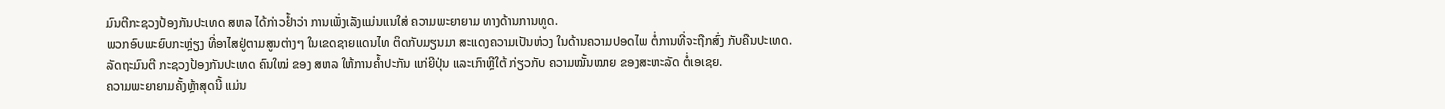ມົນຕີກະຊວງປ້ອງກັນປະເທດ ສຫລ ໄດ້ກ່າວຢ້ຳວ່າ ການເພັ່ງເລັງແມ່ນແນໃສ່ ຄວາມພະຍາຍາມ ທາງດ້ານການທູດ.
ພວກອົບພະຍົບກະຫຼ່ຽງ ທີ່ອາໄສຢູ່ຕາມສູນຕ່າງໆ ໃນເຂດຊາຍແດນໄທ ຕິດກັບມຽນມາ ສະແດງຄວາມເປັນຫ່ວງ ໃນດ້ານຄວາມປອດໄພ ຕໍ່ການທີ່ຈະຖືກສົ່ງ ກັບຄືນປະເທດ.
ລັດຖະມົນຕີ ກະຊວງປ້ອງກັນປະເທດ ຄົນໃໝ່ ຂອງ ສຫລ ໃຫ້ການຄ້ຳປະກັນ ແກ່ຍີປຸ່ນ ແລະເກົາຫຼີໃຕ້ ກ່ຽວກັບ ຄວາມໝັ້ນໝາຍ ຂອງສະຫະລັດ ຕໍ່ເອເຊຍ.
ຄວາມພະຍາຍາມຄັ້ງຫຼ້າສຸດນີ້ ແມ່ນ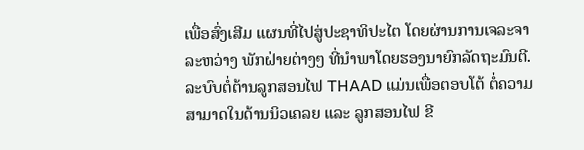ເພື່ອສົ່ງເສີມ ແຜນທີ່ໄປສູ່ປະຊາທິປະໄຕ ໂດຍຜ່ານການເຈລະຈາ ລະຫວ່າງ ພັກຝ່າຍຕ່າງໆ ທີ່ນຳພາໂດຍຮອງນາຍົກລັດຖະມົນຕີ.
ລະບົບຕໍ່ຕ້ານລູກສອນໄຟ THAAD ແມ່ນເພື່ອຕອບໂຕ້ ຕໍ່ຄວາມສາມາດໃນດ້ານນິວເຄລຍ ແລະ ລູກສອນໄຟ ຂີ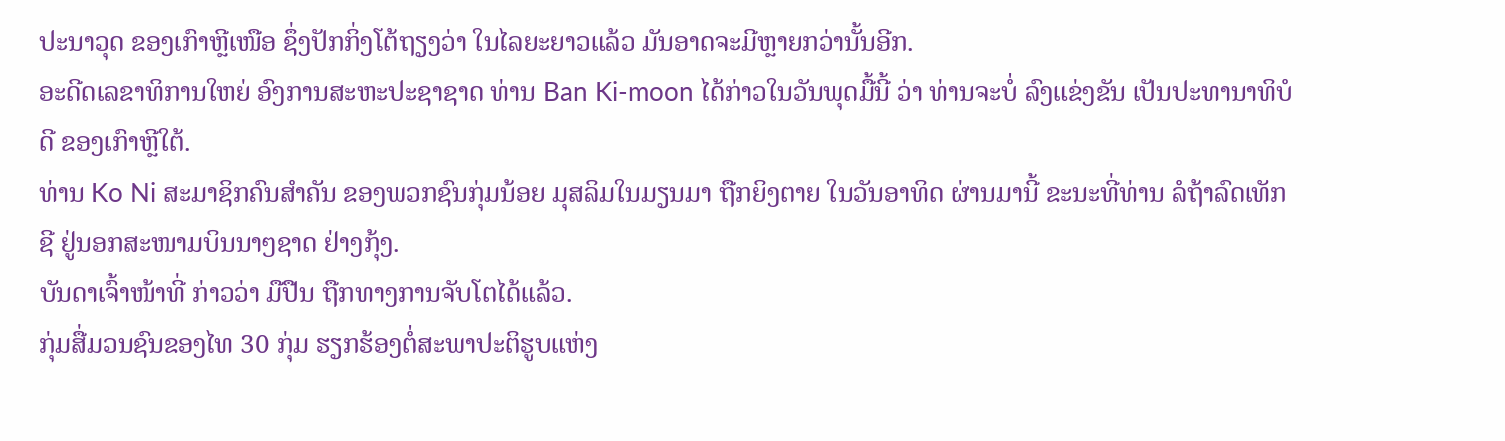ປະນາວຸດ ຂອງເກົາຫຼີເໜືອ ຊຶ່ງປັກກິ່ງໂຕ້ຖຽງວ່າ ໃນໄລຍະຍາວແລ້ວ ມັນອາດຈະມີຫຼາຍກວ່ານັ້ນອີກ.
ອະດີດເລຂາທິການໃຫຍ່ ອົງການສະຫະປະຊາຊາດ ທ່ານ Ban Ki-moon ໄດ້ກ່າວໃນວັນພຸດມື້ນີ້ ວ່າ ທ່ານຈະບໍ່ ລົງແຂ່ງຂັນ ເປັນປະທານາທິບໍດີ ຂອງເກົາຫຼີໃຕ້.
ທ່ານ Ko Ni ສະມາຊິກຄົນສຳຄັນ ຂອງພວກຊົນກຸ່ມນ້ອຍ ມຸສລິມໃນມຽນມາ ຖືກຍິງຕາຍ ໃນວັນອາທິດ ຜ່ານມານີ້ ຂະນະທີ່ທ່ານ ລໍຖ້າລົດເທັກຊີ ຢູ່ນອກສະໜາມບິນນາໆຊາດ ຢ່າງກຸ້ງ.
ບັນດາເຈົ້າໜ້າທີ່ ກ່າວວ່າ ມືປືນ ຖືກທາງການຈັບໂຕໄດ້ແລ້ວ.
ກຸ່ມສື່ມວນຊົນຂອງໄທ 30 ກຸ່ມ ຮຽກຮ້ອງຕໍ່ສະພາປະຕິຮູບແຫ່ງ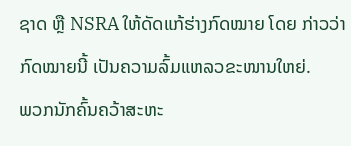ຊາດ ຫຼື NSRA ໃຫ້ດັດແກ້ຮ່າງກົດໝາຍ ໂດຍ ກ່າວວ່າ ກົດໝາຍນີ້ ເປັນຄວາມລົ້ມແຫລວຂະໜານໃຫຍ່.
ພວກນັກຄົ້ນຄວ້າສະຫະ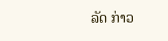ລັດ ກ່າວ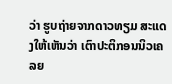ວ່າ ຮູບຖ່າຍຈາກດາວທຽມ ສະແດງໃຫ້ເຫັນວ່າ ເຕົາປະຕິກອນນິວເຄລຍ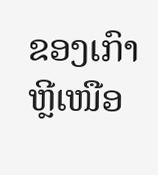ຂອງເກົາຫຼີເໜືອ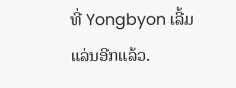ທີ່ Yongbyon ເລີ້ມແລ່ນອີກແລ້ວ.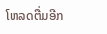ໂຫລດຕື່ມອີກ